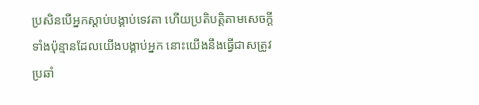ប្រសិនបើអ្នកស្ដាប់បង្គាប់ទេវតា ហើយប្រតិបត្តិតាមសេចក្ដីទាំងប៉ុន្មានដែលយើងបង្គាប់អ្នក នោះយើងនឹងធ្វើជាសត្រូវប្រឆាំ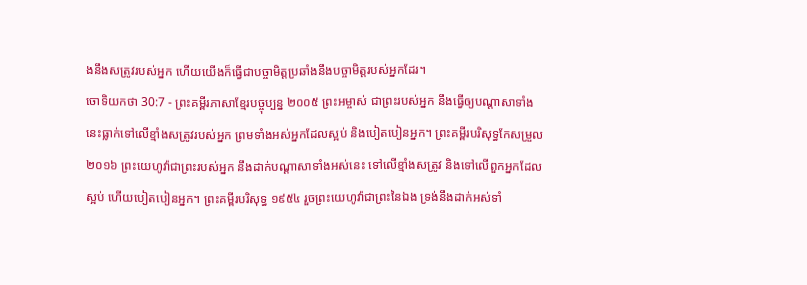ងនឹងសត្រូវរបស់អ្នក ហើយយើងក៏ធ្វើជាបច្ចាមិត្តប្រឆាំងនឹងបច្ចាមិត្តរបស់អ្នកដែរ។
ចោទិយកថា 30:7 - ព្រះគម្ពីរភាសាខ្មែរបច្ចុប្បន្ន ២០០៥ ព្រះអម្ចាស់ ជាព្រះរបស់អ្នក នឹងធ្វើឲ្យបណ្ដាសាទាំងនេះធ្លាក់ទៅលើខ្មាំងសត្រូវរបស់អ្នក ព្រមទាំងអស់អ្នកដែលស្អប់ និងបៀតបៀនអ្នក។ ព្រះគម្ពីរបរិសុទ្ធកែសម្រួល ២០១៦ ព្រះយេហូវ៉ាជាព្រះរបស់អ្នក នឹងដាក់បណ្ដាសាទាំងអស់នេះ ទៅលើខ្មាំងសត្រូវ និងទៅលើពួកអ្នកដែលស្អប់ ហើយបៀតបៀនអ្នក។ ព្រះគម្ពីរបរិសុទ្ធ ១៩៥៤ រួចព្រះយេហូវ៉ាជាព្រះនៃឯង ទ្រង់នឹងដាក់អស់ទាំ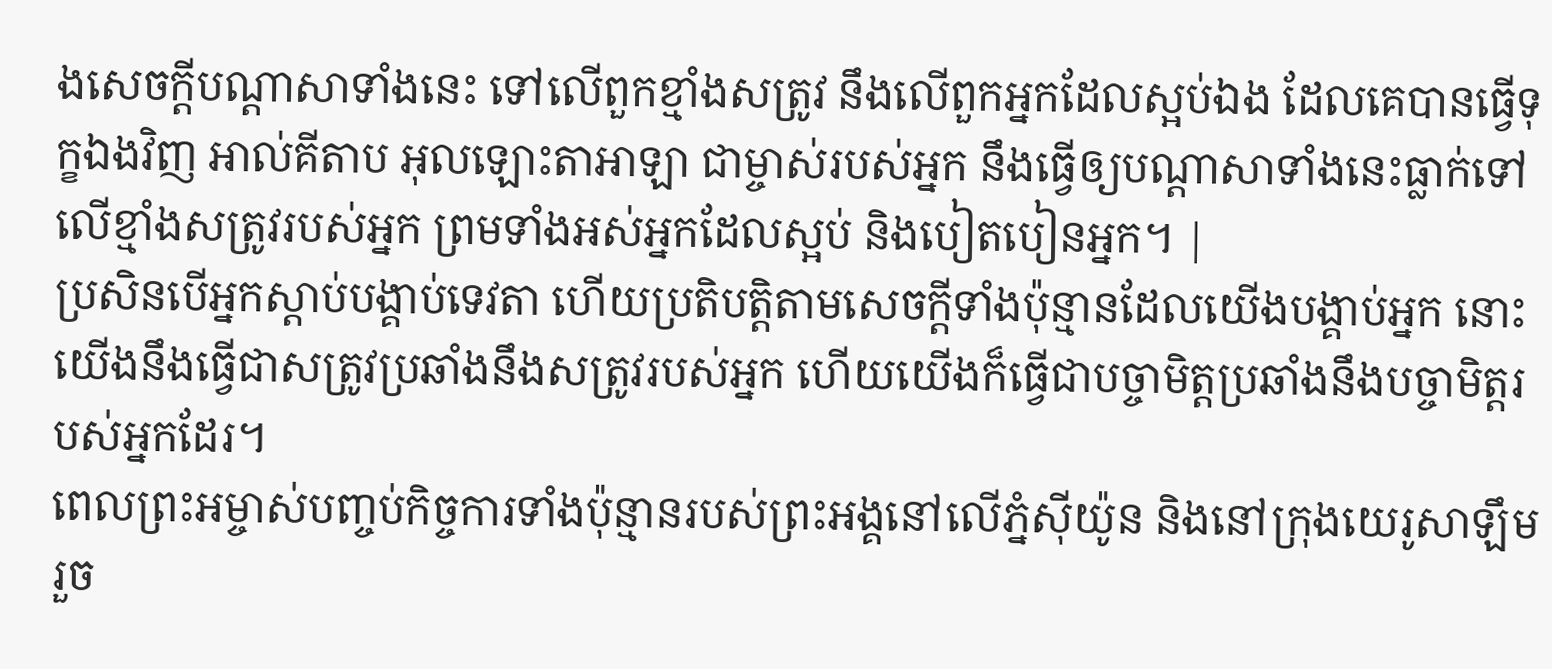ងសេចក្ដីបណ្តាសាទាំងនេះ ទៅលើពួកខ្មាំងសត្រូវ នឹងលើពួកអ្នកដែលស្អប់ឯង ដែលគេបានធ្វើទុក្ខឯងវិញ អាល់គីតាប អុលឡោះតាអាឡា ជាម្ចាស់របស់អ្នក នឹងធ្វើឲ្យបណ្តាសាទាំងនេះធ្លាក់ទៅលើខ្មាំងសត្រូវរបស់អ្នក ព្រមទាំងអស់អ្នកដែលស្អប់ និងបៀតបៀនអ្នក។ |
ប្រសិនបើអ្នកស្ដាប់បង្គាប់ទេវតា ហើយប្រតិបត្តិតាមសេចក្ដីទាំងប៉ុន្មានដែលយើងបង្គាប់អ្នក នោះយើងនឹងធ្វើជាសត្រូវប្រឆាំងនឹងសត្រូវរបស់អ្នក ហើយយើងក៏ធ្វើជាបច្ចាមិត្តប្រឆាំងនឹងបច្ចាមិត្តរបស់អ្នកដែរ។
ពេលព្រះអម្ចាស់បញ្ចប់កិច្ចការទាំងប៉ុន្មានរបស់ព្រះអង្គនៅលើភ្នំស៊ីយ៉ូន និងនៅក្រុងយេរូសាឡឹមរួច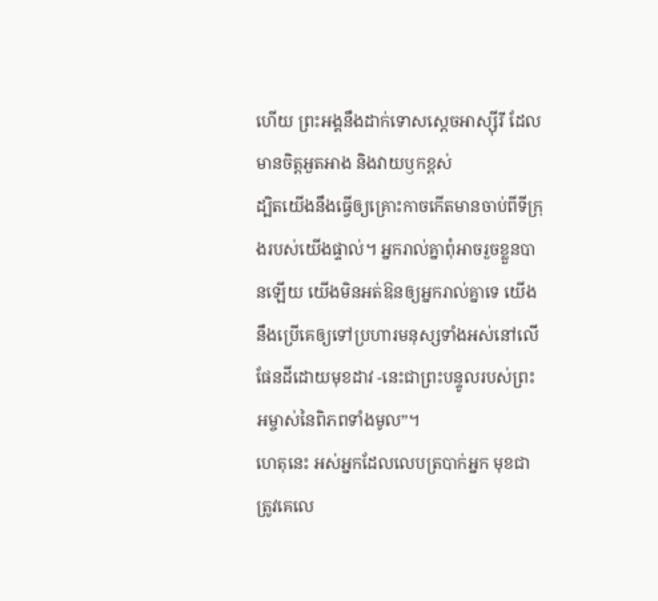ហើយ ព្រះអង្គនឹងដាក់ទោសស្ដេចអាស្ស៊ីរី ដែលមានចិត្តអួតអាង និងវាយឫកខ្ពស់
ដ្បិតយើងនឹងធ្វើឲ្យគ្រោះកាចកើតមានចាប់ពីទីក្រុងរបស់យើងផ្ទាល់។ អ្នករាល់គ្នាពុំអាចរួចខ្លួនបានឡើយ យើងមិនអត់ឱនឲ្យអ្នករាល់គ្នាទេ យើងនឹងប្រើគេឲ្យទៅប្រហារមនុស្សទាំងអស់នៅលើផែនដីដោយមុខដាវ -នេះជាព្រះបន្ទូលរបស់ព្រះអម្ចាស់នៃពិភពទាំងមូល”។
ហេតុនេះ អស់អ្នកដែលលេបត្របាក់អ្នក មុខជាត្រូវគេលេ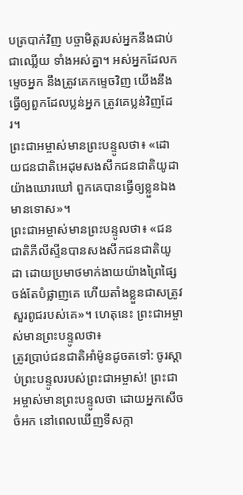បត្របាក់វិញ បច្ចាមិត្តរបស់អ្នកនឹងជាប់ជាឈ្លើយ ទាំងអស់គ្នា។ អស់អ្នកដែលកម្ទេចអ្នក នឹងត្រូវគេកម្ទេចវិញ យើងនឹងធ្វើឲ្យពួកដែលប្លន់អ្នក ត្រូវគេប្លន់វិញដែរ។
ព្រះជាអម្ចាស់មានព្រះបន្ទូលថា៖ «ដោយជនជាតិអេដុមសងសឹកជនជាតិយូដាយ៉ាងឃោរឃៅ ពួកគេបានធ្វើឲ្យខ្លួនឯងមានទោស»។
ព្រះជាអម្ចាស់មានព្រះបន្ទូលថា៖ «ជនជាតិភីលីស្ទីនបានសងសឹកជនជាតិយូដា ដោយប្រមាថមាក់ងាយយ៉ាងព្រៃផ្សៃ ចង់តែបំផ្លាញគេ ហើយតាំងខ្លួនជាសត្រូវសួរពូជរបស់គេ»។ ហេតុនេះ ព្រះជាអម្ចាស់មានព្រះបន្ទូលថា៖
ត្រូវប្រាប់ជនជាតិអាំម៉ូនដូចតទៅ: ចូរស្ដាប់ព្រះបន្ទូលរបស់ព្រះជាអម្ចាស់! ព្រះជាអម្ចាស់មានព្រះបន្ទូលថា ដោយអ្នកសើចចំអក នៅពេលឃើញទីសក្កា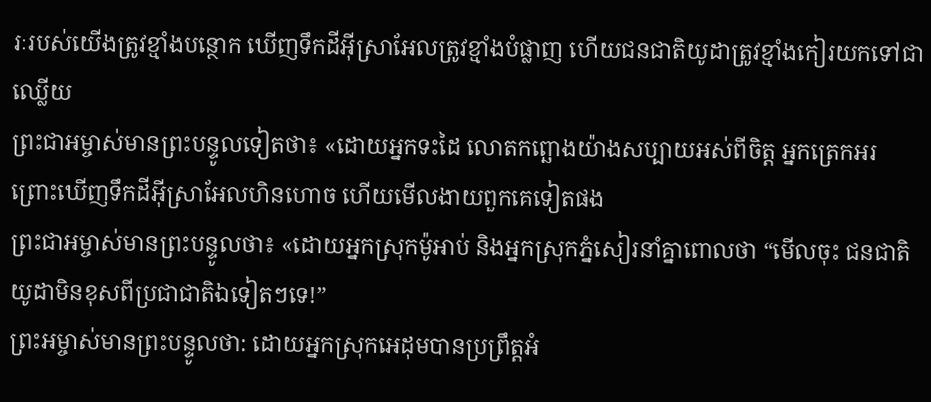រៈរបស់យើងត្រូវខ្មាំងបន្ថោក ឃើញទឹកដីអ៊ីស្រាអែលត្រូវខ្មាំងបំផ្លាញ ហើយជនជាតិយូដាត្រូវខ្មាំងកៀរយកទៅជាឈ្លើយ
ព្រះជាអម្ចាស់មានព្រះបន្ទូលទៀតថា៖ «ដោយអ្នកទះដៃ លោតកព្ឆោងយ៉ាងសប្បាយអស់ពីចិត្ត អ្នកត្រេកអរ ព្រោះឃើញទឹកដីអ៊ីស្រាអែលហិនហោច ហើយមើលងាយពួកគេទៀតផង
ព្រះជាអម្ចាស់មានព្រះបន្ទូលថា៖ «ដោយអ្នកស្រុកម៉ូអាប់ និងអ្នកស្រុកភ្នំសៀរនាំគ្នាពោលថា “មើលចុះ ជនជាតិយូដាមិនខុសពីប្រជាជាតិឯទៀតៗទេ!”
ព្រះអម្ចាស់មានព្រះបន្ទូលថា: ដោយអ្នកស្រុកអេដុមបានប្រព្រឹត្តអំ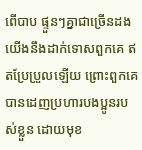ពើបាប ផ្ទួនៗគ្នាជាច្រើនដង យើងនឹងដាក់ទោសពួកគេ ឥតប្រែប្រួលឡើយ ព្រោះពួកគេបានដេញប្រហារបងប្អូនរបស់ខ្លួន ដោយមុខ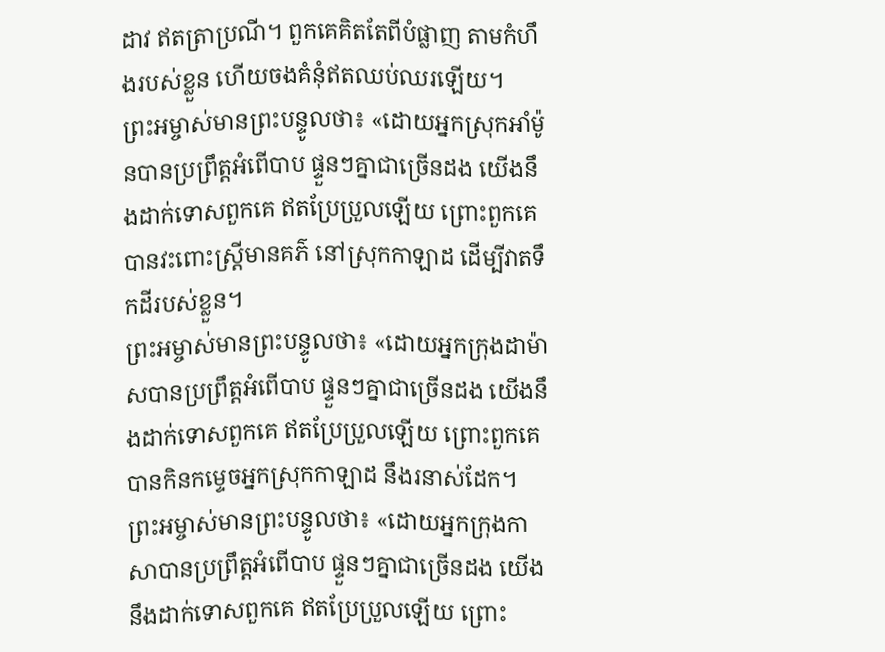ដាវ ឥតត្រាប្រណី។ ពួកគេគិតតែពីបំផ្លាញ តាមកំហឹងរបស់ខ្លួន ហើយចងគំនុំឥតឈប់ឈរឡើយ។
ព្រះអម្ចាស់មានព្រះបន្ទូលថា៖ «ដោយអ្នកស្រុកអាំម៉ូនបានប្រព្រឹត្តអំពើបាប ផ្ទួនៗគ្នាជាច្រើនដង យើងនឹងដាក់ទោសពួកគេ ឥតប្រែប្រួលឡើយ ព្រោះពួកគេបានវះពោះស្ត្រីមានគភ៌ នៅស្រុកកាឡាដ ដើម្បីវាតទឹកដីរបស់ខ្លួន។
ព្រះអម្ចាស់មានព្រះបន្ទូលថា៖ «ដោយអ្នកក្រុងដាម៉ាសបានប្រព្រឹត្តអំពើបាប ផ្ទួនៗគ្នាជាច្រើនដង យើងនឹងដាក់ទោសពួកគេ ឥតប្រែប្រួលឡើយ ព្រោះពួកគេបានកិនកម្ទេចអ្នកស្រុកកាឡាដ នឹងរនាស់ដែក។
ព្រះអម្ចាស់មានព្រះបន្ទូលថា៖ «ដោយអ្នកក្រុងកាសាបានប្រព្រឹត្តអំពើបាប ផ្ទួនៗគ្នាជាច្រើនដង យើងនឹងដាក់ទោសពួកគេ ឥតប្រែប្រួលឡើយ ព្រោះ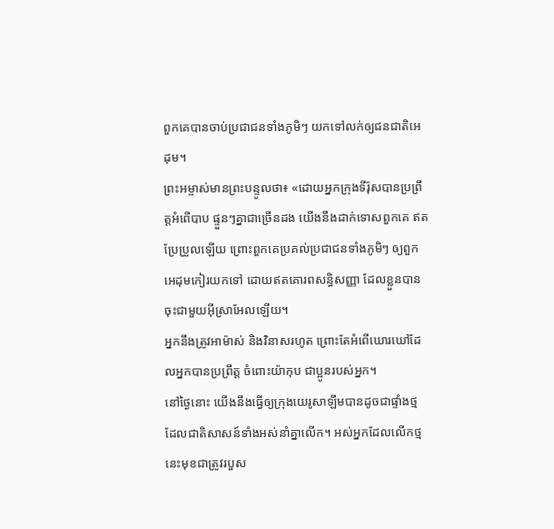ពួកគេបានចាប់ប្រជាជនទាំងភូមិៗ យកទៅលក់ឲ្យជនជាតិអេដុម។
ព្រះអម្ចាស់មានព្រះបន្ទូលថា៖ «ដោយអ្នកក្រុងទីរ៉ុសបានប្រព្រឹត្តអំពើបាប ផ្ទួនៗគ្នាជាច្រើនដង យើងនឹងដាក់ទោសពួកគេ ឥតប្រែប្រួលឡើយ ព្រោះពួកគេប្រគល់ប្រជាជនទាំងភូមិៗ ឲ្យពួកអេដុមកៀរយកទៅ ដោយឥតគោរពសន្ធិសញ្ញា ដែលខ្លួនបានចុះជាមួយអ៊ីស្រាអែលឡើយ។
អ្នកនឹងត្រូវអាម៉ាស់ និងវិនាសរហូត ព្រោះតែអំពើឃោរឃៅដែលអ្នកបានប្រព្រឹត្ត ចំពោះយ៉ាកុប ជាប្អូនរបស់អ្នក។
នៅថ្ងៃនោះ យើងនឹងធ្វើឲ្យក្រុងយេរូសាឡឹមបានដូចជាផ្ទាំងថ្ម ដែលជាតិសាសន៍ទាំងអស់នាំគ្នាលើក។ អស់អ្នកដែលលើកថ្មនេះមុខជាត្រូវរបួស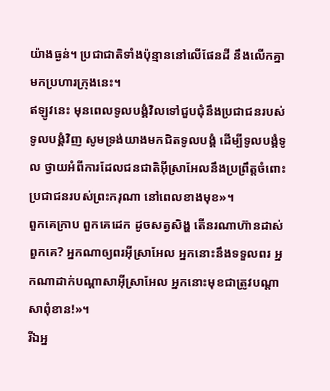យ៉ាងធ្ងន់។ ប្រជាជាតិទាំងប៉ុន្មាននៅលើផែនដី នឹងលើកគ្នាមកប្រហារក្រុងនេះ។
ឥឡូវនេះ មុនពេលទូលបង្គំវិលទៅជួបជុំនឹងប្រជាជនរបស់ទូលបង្គំវិញ សូមទ្រង់យាងមកជិតទូលបង្គំ ដើម្បីទូលបង្គំទូល ថ្វាយអំពីការដែលជនជាតិអ៊ីស្រាអែលនឹងប្រព្រឹត្តចំពោះប្រជាជនរបស់ព្រះករុណា នៅពេលខាងមុខ»។
ពួកគេក្រាប ពួកគេដេក ដូចសត្វសិង្ហ តើនរណាហ៊ានដាស់ពួកគេ? អ្នកណាឲ្យពរអ៊ីស្រាអែល អ្នកនោះនឹងទទួលពរ អ្នកណាដាក់បណ្ដាសាអ៊ីស្រាអែល អ្នកនោះមុខជាត្រូវបណ្ដាសាពុំខាន!»។
រីឯអ្ន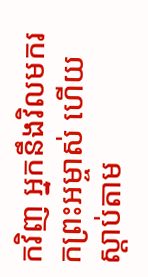កវិញ អ្នកនឹងវិលមករកព្រះអម្ចាស់ ហើយស្ដាប់តាម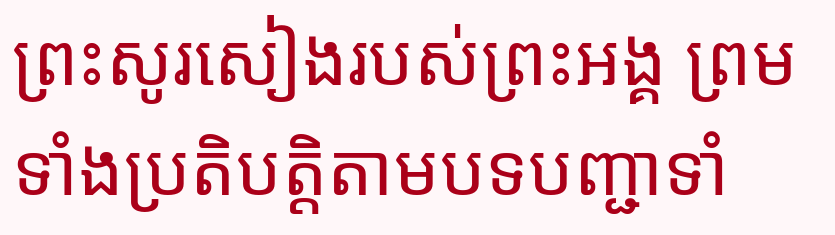ព្រះសូរសៀងរបស់ព្រះអង្គ ព្រមទាំងប្រតិបត្តិតាមបទបញ្ជាទាំ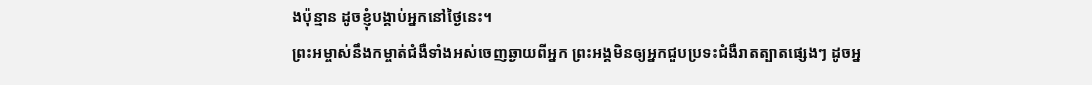ងប៉ុន្មាន ដូចខ្ញុំបង្គាប់អ្នកនៅថ្ងៃនេះ។
ព្រះអម្ចាស់នឹងកម្ចាត់ជំងឺទាំងអស់ចេញឆ្ងាយពីអ្នក ព្រះអង្គមិនឲ្យអ្នកជួបប្រទះជំងឺរាតត្បាតផ្សេងៗ ដូចអ្ន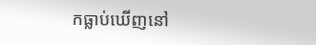កធ្លាប់ឃើញនៅ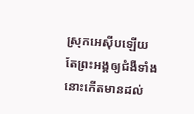ស្រុកអេស៊ីបឡើយ តែព្រះអង្គឲ្យជំងឺទាំងនោះកើតមានដល់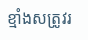ខ្មាំងសត្រូវរ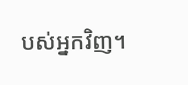បស់អ្នកវិញ។